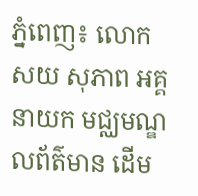ភ្នំពេញ៖ លោក សយ សុភាព អគ្គនាយក មជ្ឈមណ្ឌលព័ត៌មាន ដើម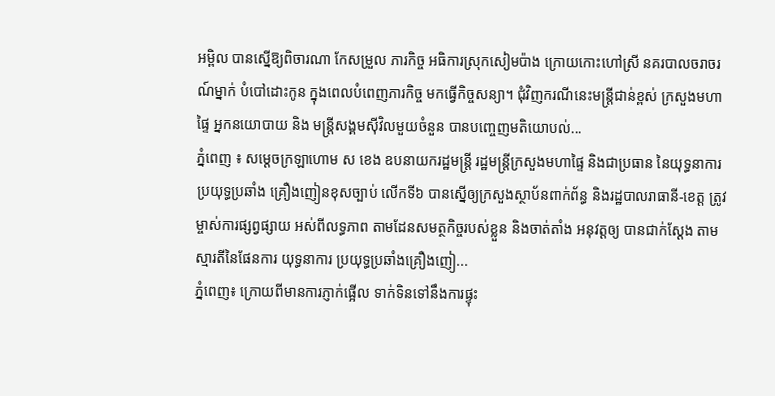អម្ពិល បានស្នើឱ្យពិចារណា កែសម្រួល ភារកិច្ច អធិការស្រុកសៀមប៉ាង ក្រោយកោះហៅស្រី នគរបាលចរាចរណ៍ម្នាក់ បំបៅដោះកូន ក្នុងពេលបំពេញភារកិច្ច មកធ្វើកិច្ចសន្យា។ ជុំវិញករណីនេះមន្រ្តីជាន់ខ្ពស់ ក្រសួងមហាផ្ទៃ អ្នកនយោបាយ និង មន្រ្តីសង្គមស៊ីវិលមួយចំនួន បានបញ្ចេញមតិយោបល់...
ភ្នំពេញ ៖ សម្តេចក្រឡាហោម ស ខេង ឧបនាយករដ្ឋមន្ត្រី រដ្ឋមន្ត្រីក្រសួងមហាផ្ទៃ និងជាប្រធាន នៃយុទ្ធនាការប្រយុទ្ធប្រឆាំង គ្រឿងញៀនខុសច្បាប់ លើកទី៦ បានស្នើឲ្យក្រសួងស្ថាប័នពាក់ព័ន្ធ និងរដ្ឋបាលរាធានី-ខេត្ត ត្រូវម្ចាស់ការផ្សព្វផ្សាយ អស់ពីលទ្ធភាព តាមដែនសមត្ថកិច្ចរបស់ខ្លួន និងចាត់តាំង អនុវត្តឲ្យ បានជាក់ស្តែង តាមស្មារតីនៃផែនការ យុទ្ធនាការ ប្រយុទ្ធប្រឆាំងគ្រឿងញៀ...
ភ្នំពេញ៖ ក្រោយពីមានការភ្ញាក់ផ្អើល ទាក់ទិនទៅនឹងការផ្ទុះ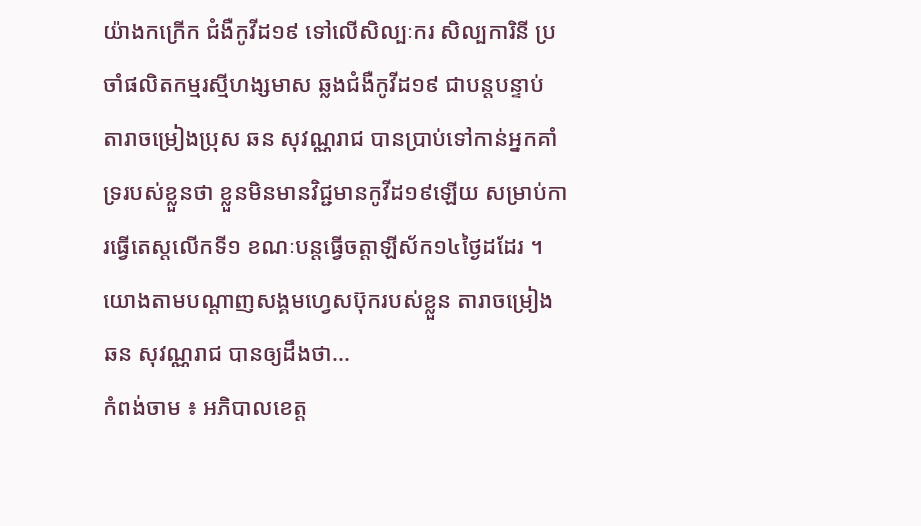យ៉ាងកក្រើក ជំងឺកូវីដ១៩ ទៅលើសិល្បៈករ សិល្បការិនី ប្រចាំផលិតកម្មរស្មីហង្សមាស ឆ្លងជំងឺកូវីដ១៩ ជាបន្តបន្ទាប់ តារាចម្រៀងប្រុស ឆន សុវណ្ណរាជ បានប្រាប់ទៅកាន់អ្នកគាំទ្ររបស់ខ្លួនថា ខ្លួនមិនមានវិជ្ជមានកូវីដ១៩ឡើយ សម្រាប់ការធ្វើតេស្តលើកទី១ ខណៈបន្តធ្វើចត្តាឡីស័ក១៤ថ្ងៃដដែរ ។ យោងតាមបណ្តាញសង្គមហ្វេសប៊ុករបស់ខ្លួន តារាចម្រៀង ឆន សុវណ្ណរាជ បានឲ្យដឹងថា...
កំពង់ចាម ៖ អភិបាលខេត្ត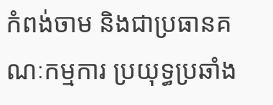កំពង់ចាម និងជាប្រធានគណៈកម្មការ ប្រយុទ្ធប្រឆាំង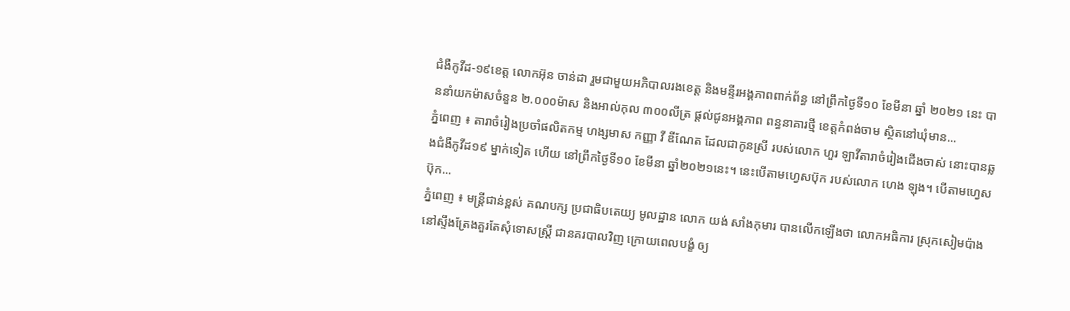ជំងឺកូវីដ-១៩ខេត្ត លោកអ៊ុន ចាន់ដា រួមជាមួយអភិបាលរងខេត្ត និងមន្ទីរអង្គភាពពាក់ព័ន្ធ នៅព្រឹកថ្ងៃទី១០ ខែមីនា ឆ្នាំ ២០២១ នេះ បាននាំយកម៉ាសចំនួន ២.០០០ម៉ាស និងអាល់កុល ៣០០លីត្រ ផ្ដល់ជូនអង្គភាព ពន្ធនាគារថ្មី ខេត្តកំពង់ចាម ស្ថិតនៅឃុំមាន...
ភ្នំពេញ ៖ តារាចំរៀងប្រចាំផលិតកម្ម ហង្សមាស កញ្ញា វី ឌីណែត ដែលជាកូនស្រី របស់លោក ហួរ ឡាវីតារាចំរៀងជើងចាស់ នោះបានឆ្លងជំងឺកូវីដ១៩ ម្នាក់ទៀត ហើយ នៅព្រឹកថ្ងៃទី១០ ខែមីនា ឆ្នាំ២០២១នេះ។ នេះបើតាមហ្វេសប៊ុក របស់លោក ហេង ឡុង។ បើតាមហ្វេសប៊ុក...
ភ្នំពេញ ៖ មន្រ្តីជាន់ខ្ពស់ គណបក្ស ប្រជាធិបតេយ្យ មូលដ្ឋាន លោក យង់ សាំងកុមារ បានលើកឡើងថា លោកអធិការ ស្រុកសៀមប៉ាង នៅស្ទឹងត្រែងគួរតែសុំទោសស្រ្តី ជានគរបាលវិញ ក្រោយពេលបង្ខំ ឲ្យ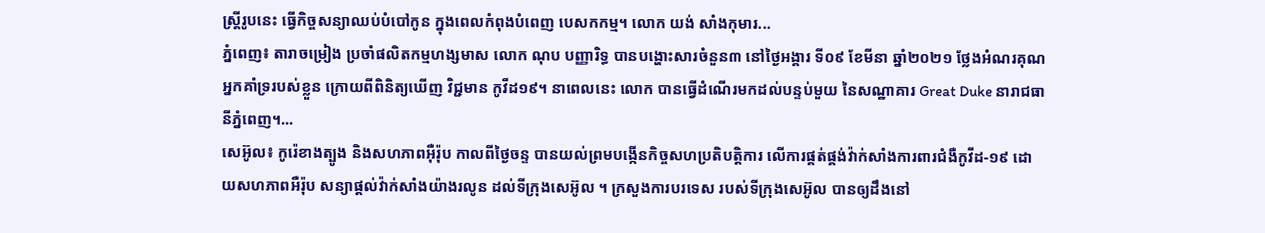ស្រ្តីរូបនេះ ធ្វើកិច្ចសន្យាឈប់បំបៅកូន ក្នុងពេលកំពុងបំពេញ បេសកកម្ម។ លោក យង់ សាំងកុមារ...
ភ្នំពេញ៖ តារាចម្រៀង ប្រចាំផលិតកម្មហង្សមាស លោក ណុប បញ្ញារិទ្ធ បានបង្ហោះសារចំនួន៣ នៅថ្ងៃអង្គារ ទី០៩ ខែមីនា ឆ្នាំ២០២១ ថ្លែងអំណរគុណអ្នកគាំទ្ររបស់ខ្លួន ក្រោយពីពិនិត្យឃើញ វិជ្ជមាន កូវីដ១៩។ នាពេលនេះ លោក បានធ្វើដំណើរមកដល់បន្ទប់មួយ នៃសណ្ឋាគារ Great Duke នារាជធានីភ្នំពេញ។...
សេអ៊ូល៖ កូរ៉េខាងត្បូង និងសហភាពអ៊ឺរ៉ុប កាលពីថ្ងៃចន្ទ បានយល់ព្រមបង្កើនកិច្ចសហប្រតិបត្តិការ លើការផ្គត់ផ្គង់វ៉ាក់សាំងការពារជំងឺកូវីដ-១៩ ដោយសហភាពអឺរ៉ុប សន្យាផ្តល់វ៉ាក់សាំងយ៉ាងរលូន ដល់ទីក្រុងសេអ៊ូល ។ ក្រសួងការបរទេស របស់ទីក្រុងសេអ៊ូល បានឲ្យដឹងនៅ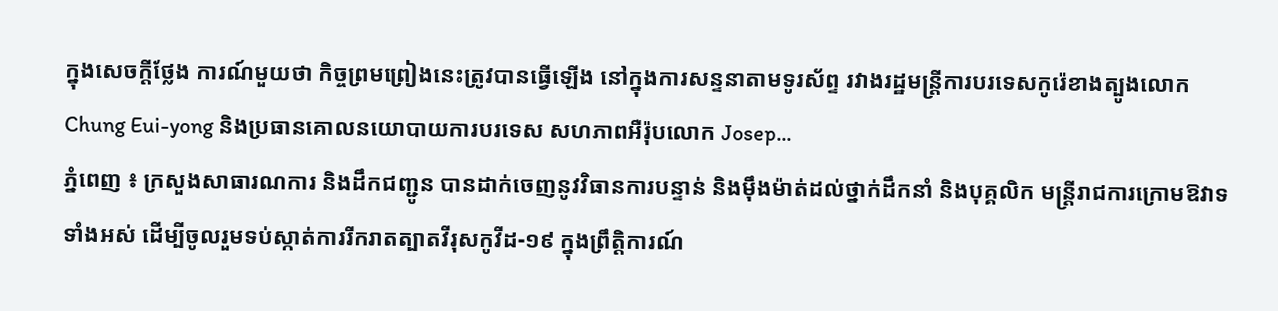ក្នុងសេចក្តីថ្លែង ការណ៍មួយថា កិច្ចព្រមព្រៀងនេះត្រូវបានធ្វើឡើង នៅក្នុងការសន្ទនាតាមទូរស័ព្ទ រវាងរដ្ឋមន្ត្រីការបរទេសកូរ៉េខាងត្បូងលោក Chung Eui-yong និងប្រធានគោលនយោបាយការបរទេស សហភាពអឺរ៉ុបលោក Josep...
ភ្នំពេញ ៖ ក្រសួងសាធារណការ និងដឹកជញ្ជូន បានដាក់ចេញនូវវិធានការបន្ទាន់ និងម៉ឹងម៉ាត់ដល់ថ្នាក់ដឹកនាំ និងបុគ្គលិក មន្ដ្រីរាជការក្រោមឱវាទទាំងអស់ ដើម្បីចូលរួមទប់ស្កាត់ការរីករាតត្បាតវីរុសកូវីដ-១៩ ក្នុងព្រឹត្តិការណ៍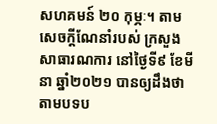សហគមន៍ ២០ កុម្ភៈ។ តាមសេចក្ដីណែនាំរបស់ ក្រសួងសាធារណការ នៅថ្ងៃទី៩ ខែមីនា ឆ្នាំ២០២១ បានឲ្យដឹងថា តាមបទប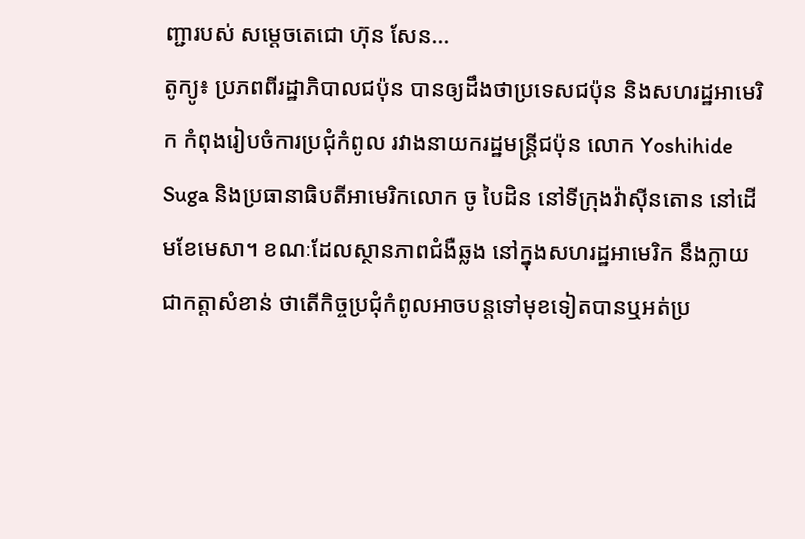ញ្ជារបស់ សម្ដេចតេជោ ហ៊ុន សែន...
តូក្យូ៖ ប្រភពពីរដ្ឋាភិបាលជប៉ុន បានឲ្យដឹងថាប្រទេសជប៉ុន និងសហរដ្ឋអាមេរិក កំពុងរៀបចំការប្រជុំកំពូល រវាងនាយករដ្ឋមន្រ្តីជប៉ុន លោក Yoshihide Suga និងប្រធានាធិបតីអាមេរិកលោក ចូ បៃដិន នៅទីក្រុងវ៉ាស៊ីនតោន នៅដើមខែមេសា។ ខណៈដែលស្ថានភាពជំងឺឆ្លង នៅក្នុងសហរដ្ឋអាមេរិក នឹងក្លាយជាកត្តាសំខាន់ ថាតើកិច្ចប្រជុំកំពូលអាចបន្តទៅមុខទៀតបានឬអត់ប្រ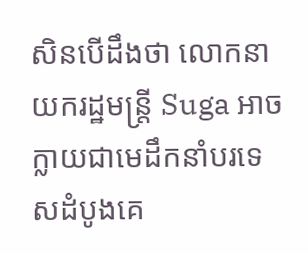សិនបើដឹងថា លោកនាយករដ្ឋមន្រ្តី Suga អាចក្លាយជាមេដឹកនាំបរទេសដំបូងគេ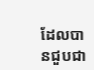ដែលបានជួបជា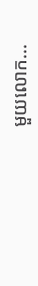មួយលោក...